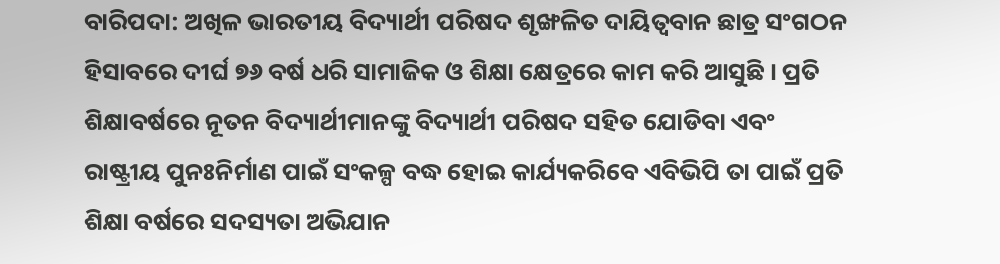ବାରିପଦା: ଅଖିଳ ଭାରତୀୟ ବିଦ୍ୟାର୍ଥୀ ପରିଷଦ ଶୃଙ୍ଖଳିତ ଦାୟିତ୍ୱବାନ ଛାତ୍ର ସଂଗଠନ ହିସାବରେ ଦୀର୍ଘ ୭୬ ବର୍ଷ ଧରି ସାମାଜିକ ଓ ଶିକ୍ଷା କ୍ଷେତ୍ରରେ କାମ କରି ଆସୁଛି । ପ୍ରତି ଶିକ୍ଷାବର୍ଷରେ ନୂତନ ବିଦ୍ୟାର୍ଥୀମାନଙ୍କୁ ବିଦ୍ୟାର୍ଥୀ ପରିଷଦ ସହିତ ଯୋଡିବା ଏବଂ ରାଷ୍ଟ୍ରୀୟ ପୁନଃନିର୍ମାଣ ପାଇଁ ସଂକଳ୍ପ ବଦ୍ଧ ହୋଇ କାର୍ଯ୍ୟକରିବେ ଏବିଭିପି ତା ପାଇଁ ପ୍ରତି ଶିକ୍ଷା ବର୍ଷରେ ସଦସ୍ୟତା ଅଭିଯାନ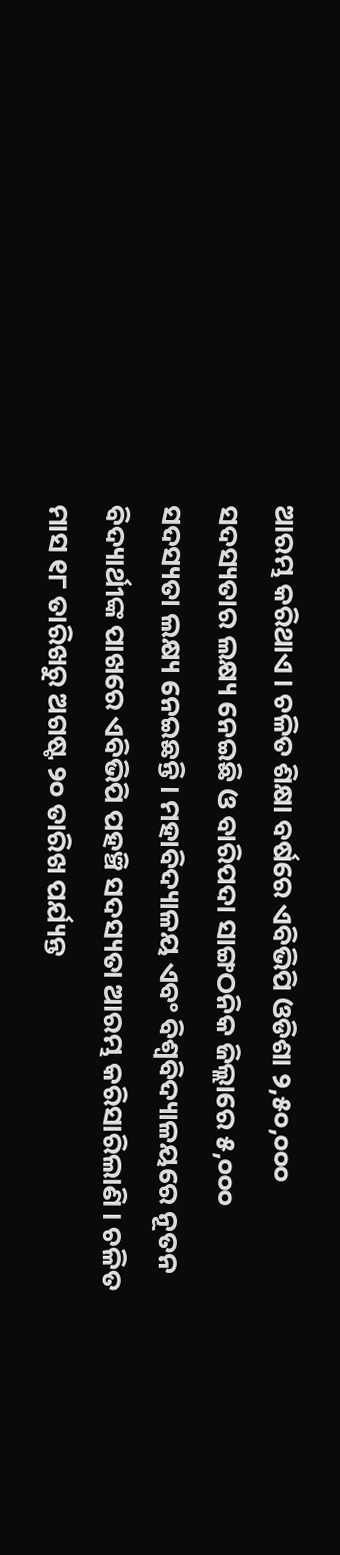ଆରମ୍ଭ କରିଥାଏ । ଚଳିତ ଶିକ୍ଷା ବର୍ଷରେ ଏବିଭିପି ଓଡିଶା ୨,୫୦,୦୦୦ ସଦସ୍ୟତାର ଲକ୍ଷ୍ୟ ନେଇଛି ଓ ବାରିପଦା ସାଙ୍ଗଠନିକ ଜିଲ୍ଲାରେ ୫,୦୦୦ ସଦସ୍ୟତା ଲକ୍ଷ୍ୟ ନେଇଛନ୍ତି । ମହାବିଦ୍ୟାଳୟ ଏବଂ ବିଶ୍ୱବିଦ୍ୟାଳୟରେ ନୂତନ ବିଦ୍ୟାର୍ଥୀଙ୍କ ପାଖରେ ଏବିଭିପି ପହଞ୍ଚି ସଦସ୍ୟତା ଆରମ୍ଭ କରିସାରିଲାଣି । ଚଳିତ ମାସ ୧୮ ତାରିଖରୁ ଅଗଷ୍ଟ ୨୦ ତାରିଖ ପର୍ଯ୍ୟନ୍ତ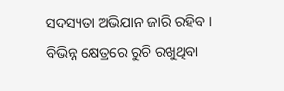ସଦସ୍ୟତା ଅଭିଯାନ ଜାରି ରହିବ । ବିଭିନ୍ନ କ୍ଷେତ୍ରରେ ରୁଚି ରଖୁଥିବା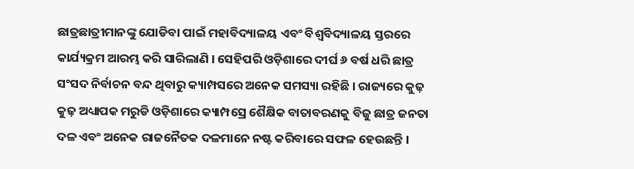ଛାତ୍ରଛାତ୍ରୀମାନଙ୍କୁ ଯୋଡିବା ପାଇଁ ମହାବିଦ୍ୟାଳୟ ଏବଂ ବିଶ୍ୱବିଦ୍ୟାଳୟ ସ୍ତରରେ କାର୍ଯ୍ୟକ୍ରମ ଆରମ୍ଭ କରି ସାରିଲାଣି । ସେହିପରି ଓଡ଼ିଶାରେ ଦୀର୍ଘ ୬ ବର୍ଷ ଧରି ଛାତ୍ର ସଂସଦ ନିର୍ବାଚନ ବନ୍ଦ ଥିବାରୁ କ୍ୟାମ୍ପସରେ ଅନେକ ସମସ୍ୟା ରହିଛି । ରାଜ୍ୟରେ କୁଢ଼ କୁଢ଼ ଅଧ୍ୟାପକ ମରୁଡି ଓଡ଼ିଶାରେ କ୍ୟାମ୍ପସ୍ରେ ଶୈକ୍ଷିକ ବାତାବରଣକୁ ବିଜୁ ଛାତ୍ର ଜନତା ଦଳ ଏବଂ ଅନେକ ରାଜନୈତକ ଦଳମାନେ ନଷ୍ଟ କରିବାରେ ସଫଳ ହେଉଛନ୍ତି ।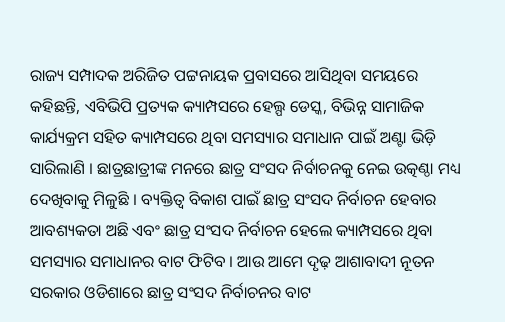ରାଜ୍ୟ ସମ୍ପାଦକ ଅରିଜିତ ପଟ୍ଟନାୟକ ପ୍ରବାସରେ ଆସିଥିବା ସମୟରେ କହିଛନ୍ତି, ଏବିଭିପି ପ୍ରତ୍ୟକ କ୍ୟାମ୍ପସରେ ହେଲ୍ପ ଡେସ୍କ, ବିଭିନ୍ନ ସାମାଜିକ କାର୍ଯ୍ୟକ୍ରମ ସହିତ କ୍ୟାମ୍ପସରେ ଥିବା ସମସ୍ୟାର ସମାଧାନ ପାଇଁ ଅଣ୍ଟା ଭିଡ଼ି ସାରିଲାଣି । ଛାତ୍ରଛାତ୍ରୀଙ୍କ ମନରେ ଛାତ୍ର ସଂସଦ ନିର୍ବାଚନକୁ ନେଇ ଉତ୍କଣ୍ଠା ମଧ୍ୟ ଦେଖିବାକୁ ମିଳୁଛି । ବ୍ୟକ୍ତିତ୍ୱ ବିକାଶ ପାଇଁ ଛାତ୍ର ସଂସଦ ନିର୍ବାଚନ ହେବାର ଆବଶ୍ୟକତା ଅଛି ଏବଂ ଛାତ୍ର ସଂସଦ ନିର୍ବାଚନ ହେଲେ କ୍ୟାମ୍ପସରେ ଥିବା ସମସ୍ୟାର ସମାଧାନର ବାଟ ଫିଟିବ । ଆଉ ଆମେ ଦୃଢ଼ ଆଶାବାଦୀ ନୂତନ ସରକାର ଓଡିଶାରେ ଛାତ୍ର ସଂସଦ ନିର୍ବାଚନର ବାଟ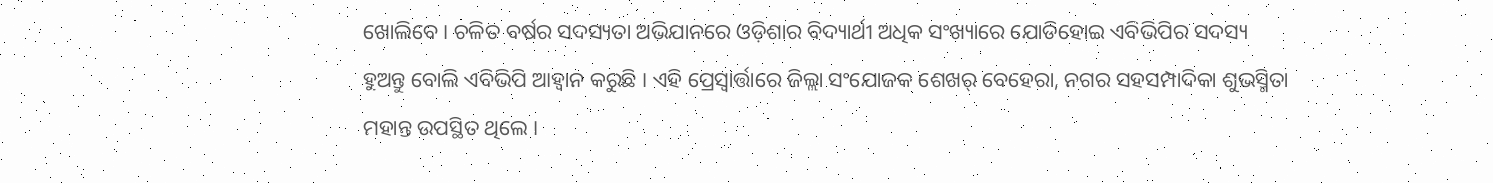ଖୋଲିବେ । ଚଳିତ ବର୍ଷର ସଦସ୍ୟତା ଅଭିଯାନରେ ଓଡ଼ିଶାର ବିଦ୍ୟାର୍ଥୀ ଅଧିକ ସଂଖ୍ୟାରେ ଯୋଡିହୋଇ ଏବିଭିପିର ସଦସ୍ୟ ହୁଅନ୍ତୁ ବୋଲି ଏବିଭିପି ଆହ୍ୱାନ କରୁଛି । ଏହି ପ୍ରେସ୍ବାର୍ତ୍ତାରେ ଜିଲ୍ଲା ସଂଯୋଜକ ଶେଖର୍ ବେହେରା, ନଗର ସହସମ୍ପାଦିକା ଶୁଭସ୍ମିତା ମହାନ୍ତ ଉପସ୍ଥିତ ଥିଲେ ।